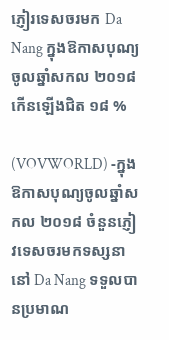ភ្ញៀរទេសចរមក Da Nang ក្នុងឱកាសបុណ្យចូលឆ្នាំសកល ២០១៨ កើនឡើងជិត ១៨ %

(VOVWORLD) -ក្នុងឱកាសបុណ្យចូលឆ្នាំសកល ២០១៨ ចំនួនភ្ញៀវទេសចរមកទស្សនានៅ Da Nang ទទួលបានប្រមាណ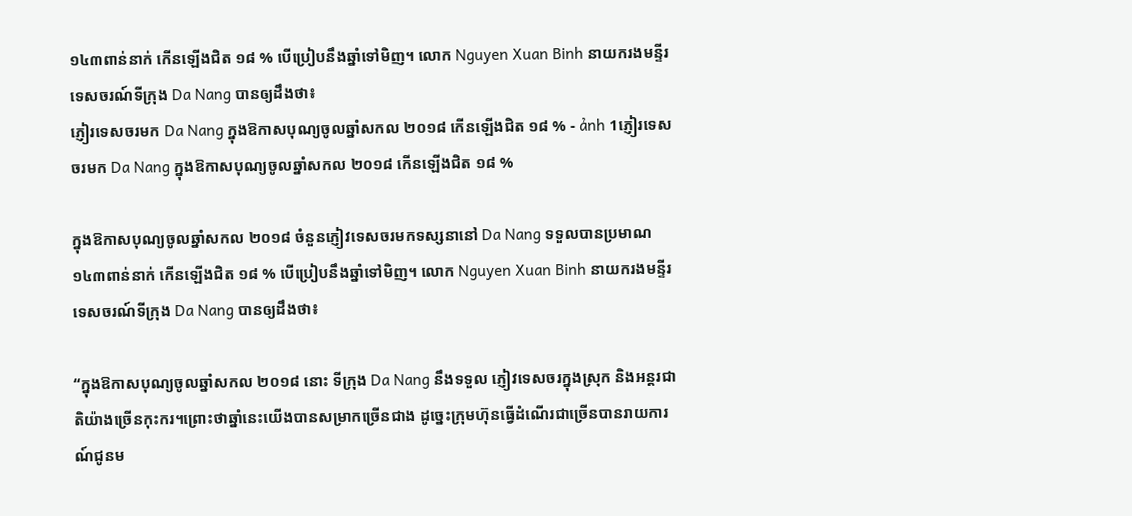១៤៣ពាន់នាក់ កើនឡើងជិត ១៨ % បើប្រៀបនឹងឆ្នាំទៅមិញ។ លោក Nguyen Xuan Binh នាយករងមន្ទីរទេសចរណ៍ទីក្រុង Da Nang បានឲ្យដឹងថា៖
ភ្ញៀរទេសចរមក Da Nang ក្នុងឱកាសបុណ្យចូលឆ្នាំសកល ២០១៨ កើនឡើងជិត ១៨ % - ảnh 1ភ្ញៀរទេសចរមក Da Nang ក្នុងឱកាសបុណ្យចូលឆ្នាំសកល ២០១៨ កើនឡើងជិត ១៨ %

ក្នុងឱកាសបុណ្យចូលឆ្នាំសកល ២០១៨ ចំនួនភ្ញៀវទេសចរមកទស្សនានៅ Da Nang ទទួលបានប្រមាណ ១៤៣ពាន់នាក់ កើនឡើងជិត ១៨ % បើប្រៀបនឹងឆ្នាំទៅមិញ។ លោក Nguyen Xuan Binh នាយករងមន្ទីរទេសចរណ៍ទីក្រុង Da Nang បានឲ្យដឹងថា៖

“ក្នុងឱកាសបុណ្យចូលឆ្នាំសកល ២០១៨ នោះ ទីក្រុង Da Nang នឹងទទួល ភ្ញៀវទេសចរក្នុងស្រុក និងអន្តរជាតិយ៉ាងច្រើនកុះករ។ព្រោះថាឆ្នាំនេះយើងបានសម្រាកច្រើនជាង ដូច្នេះក្រុមហ៊ុនធ្វើដំណើរជាច្រើនបានរាយការណ៍ជូនម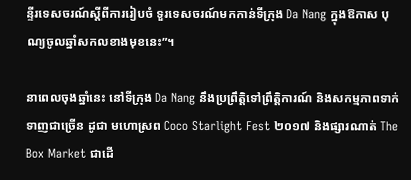ន្ទីរទេសចរណ៍ស្ដីពីការរៀបចំ ទួរទេសចរណ៍មកកាន់ទីក្រុង Da Nang ក្នុងឱកាស បុណ្យចូលឆ្នាំសកលខាងមុខនេះ”។

នាពេលចុងឆ្នាំនេះ នៅទីក្រុង Da Nang នឹងប្រព្រឹត្តិទៅព្រឹត្តិការណ៍ និងសកម្មភាពទាក់ទាញជាច្រើន ដូជា មហោស្រព Coco Starlight Fest ២០១៧ និងផ្សារណាត់ The Box Market ជាដើ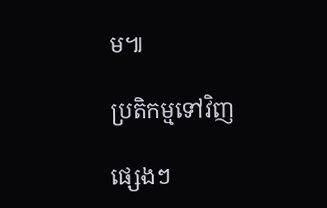ម៕

ប្រតិកម្មទៅវិញ

ផ្សេងៗ